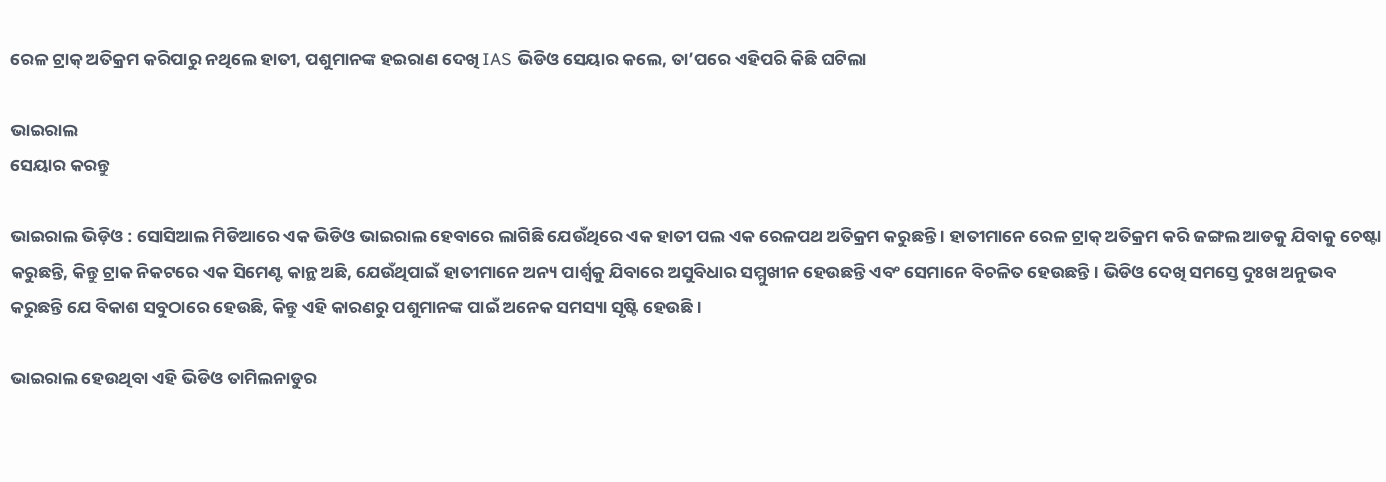ରେଳ ଟ୍ରାକ୍ ଅତିକ୍ରମ କରିପାରୁ ନଥିଲେ ହାତୀ, ପଶୁମାନଙ୍କ ହଇରାଣ ଦେଖି IAS ଭିଡିଓ ସେୟାର କଲେ, ତା’ପରେ ଏହିପରି କିଛି ଘଟିଲା

ଭାଇରାଲ
ସେୟାର କରନ୍ତୁ

ଭାଇରାଲ ଭିଡ଼ିଓ : ସୋସିଆଲ ମିଡିଆରେ ଏକ ଭିଡିଓ ଭାଇରାଲ ହେବାରେ ଲାଗିଛି ଯେଉଁଥିରେ ଏକ ହାତୀ ପଲ ଏକ ରେଳପଥ ଅତିକ୍ରମ କରୁଛନ୍ତି । ହାତୀମାନେ ରେଳ ଟ୍ରାକ୍ ଅତିକ୍ରମ କରି ଜଙ୍ଗଲ ଆଡକୁ ଯିବାକୁ ଚେଷ୍ଟା କରୁଛନ୍ତି, କିନ୍ତୁ ଟ୍ରାକ ନିକଟରେ ଏକ ସିମେଣ୍ଟ କାନ୍ଥ ଅଛି, ଯେଉଁଥିପାଇଁ ହାତୀମାନେ ଅନ୍ୟ ପାର୍ଶ୍ୱକୁ ଯିବାରେ ଅସୁବିଧାର ସମ୍ମୁଖୀନ ହେଉଛନ୍ତି ଏବଂ ସେମାନେ ବିଚଳିତ ହେଉଛନ୍ତି । ଭିଡିଓ ଦେଖି ସମସ୍ତେ ଦୁଃଖ ଅନୁଭବ କରୁଛନ୍ତି ଯେ ବିକାଶ ସବୁଠାରେ ହେଉଛି, କିନ୍ତୁ ଏହି କାରଣରୁ ପଶୁମାନଙ୍କ ପାଇଁ ଅନେକ ସମସ୍ୟା ସୃଷ୍ଟି ହେଉଛି ।

ଭାଇରାଲ ହେଉଥିବା ଏହି ଭିଡିଓ ତାମିଲନାଡୁର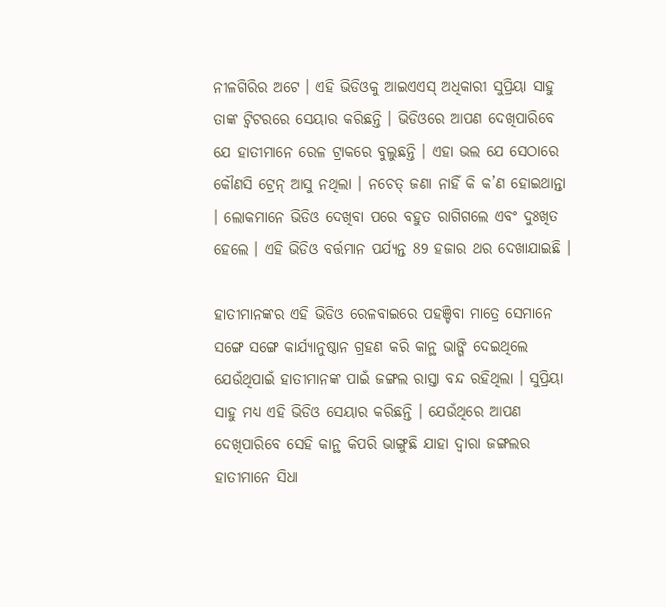ନୀଳଗିରିର ଅଟେ । ଏହି ଭିଡିଓକୁ ଆଇଏଏସ୍ ଅଧିକାରୀ ସୁପ୍ରିୟା ସାହୁ ତାଙ୍କ ଟ୍ୱିଟରରେ ସେୟାର କରିଛନ୍ତି । ଭିଡିଓରେ ଆପଣ ଦେଖିପାରିବେ ଯେ ହାତୀମାନେ ରେଳ ଟ୍ରାକରେ ବୁଲୁଛନ୍ତି । ଏହା ଭଲ ଯେ ସେଠାରେ କୌଣସି ଟ୍ରେନ୍ ଆସୁ ନଥିଲା । ନଚେତ୍ ଜଣା ନାହିଁ କି କ’ଣ ହୋଇଥାନ୍ତା । ଲୋକମାନେ ଭିଡିଓ ଦେଖିବା ପରେ ବହୁତ ରାଗିଗଲେ ଏବଂ ଦୁଃଖିତ ହେଲେ । ଏହି ଭିଡିଓ ବର୍ତ୍ତମାନ ପର୍ଯ୍ୟନ୍ତ 89 ହଜାର ଥର ଦେଖାଯାଇଛି ।

ହାତୀମାନଙ୍କର ଏହି ଭିଡିଓ ରେଳବାଇରେ ପହଞ୍ଚିବା ମାତ୍ରେ ସେମାନେ ସଙ୍ଗେ ସଙ୍ଗେ କାର୍ଯ୍ୟାନୁଷ୍ଠାନ ଗ୍ରହଣ କରି କାନ୍ଥ ଭାଙ୍ଗି ଦେଇଥିଲେ ଯେଉଁଥିପାଇଁ ହାତୀମାନଙ୍କ ପାଇଁ ଜଙ୍ଗଲ ରାସ୍ତା ବନ୍ଦ ରହିଥିଲା । ସୁପ୍ରିୟା ସାହୁ ମଧ୍ୟ ଏହି ଭିଡିଓ ସେୟାର କରିଛନ୍ତି । ଯେଉଁଥିରେ ଆପଣ ଦେଖିପାରିବେ ସେହି କାନ୍ଥ କିପରି ଭାଙ୍ଗୁଛି ଯାହା ଦ୍ୱାରା ଜଙ୍ଗଲର ହାତୀମାନେ ସିଧା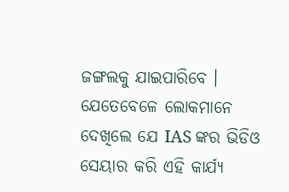ଜଙ୍ଗଲକୁ ଯାଇପାରିବେ । ଯେତେବେଳେ ଲୋକମାନେ ଦେଖିଲେ ଯେ IAS ଙ୍କର ଭିଡିଓ ସେୟାର କରି ଏହି କାର୍ଯ୍ୟ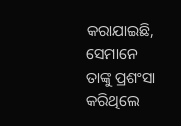କରାଯାଇଛି, ସେମାନେ ତାଙ୍କୁ ପ୍ରଶଂସା କରିଥିଲେ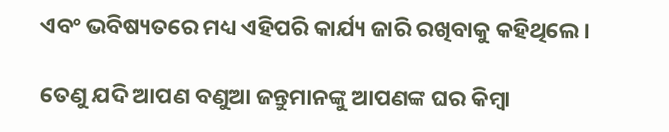ଏବଂ ଭବିଷ୍ୟତରେ ମଧ୍ୟ ଏହିପରି କାର୍ଯ୍ୟ ଜାରି ରଖିବାକୁ କହିଥିଲେ ।

ତେଣୁ ଯଦି ଆପଣ ବଣୁଆ ଜନ୍ତୁମାନଙ୍କୁ ଆପଣଙ୍କ ଘର କିମ୍ବା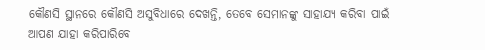କୌଣସି ସ୍ଥାନରେ କୌଣସି ଅସୁବିଧାରେ ଦେଖନ୍ତି, ତେବେ ସେମାନଙ୍କୁ ସାହାଯ୍ୟ କରିବା ପାଇଁ ଆପଣ ଯାହା କରିପାରିବେ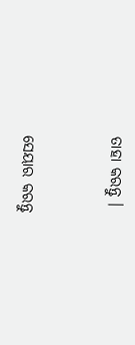ତାହା କରନ୍ତୁ ।


ସେୟାର କରନ୍ତୁ